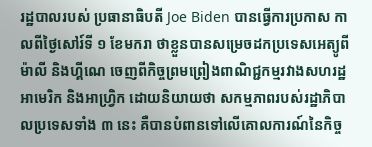រដ្ឋបាលរបស់ ប្រធានាធិបតី Joe Biden បានធ្វើការប្រកាស កាលពីថ្ងៃសៅរ៍ទី ១ ខែមករា ថាខ្លួនបានសម្រេចដកប្រទេសអេត្យូពី ម៉ាលី និងហ្គីណេ ចេញពីកិច្ចព្រមព្រៀងពាណិជ្ជកម្មរវាងសហរដ្ឋអាមេរិក និងអាហ្វ្រិក ដោយនិយាយថា សកម្មភាពរបស់រដ្ឋាភិបាលប្រទេសទាំង ៣ នេះ គឺបានបំពានទៅលើគោលការណ៍នៃកិច្ច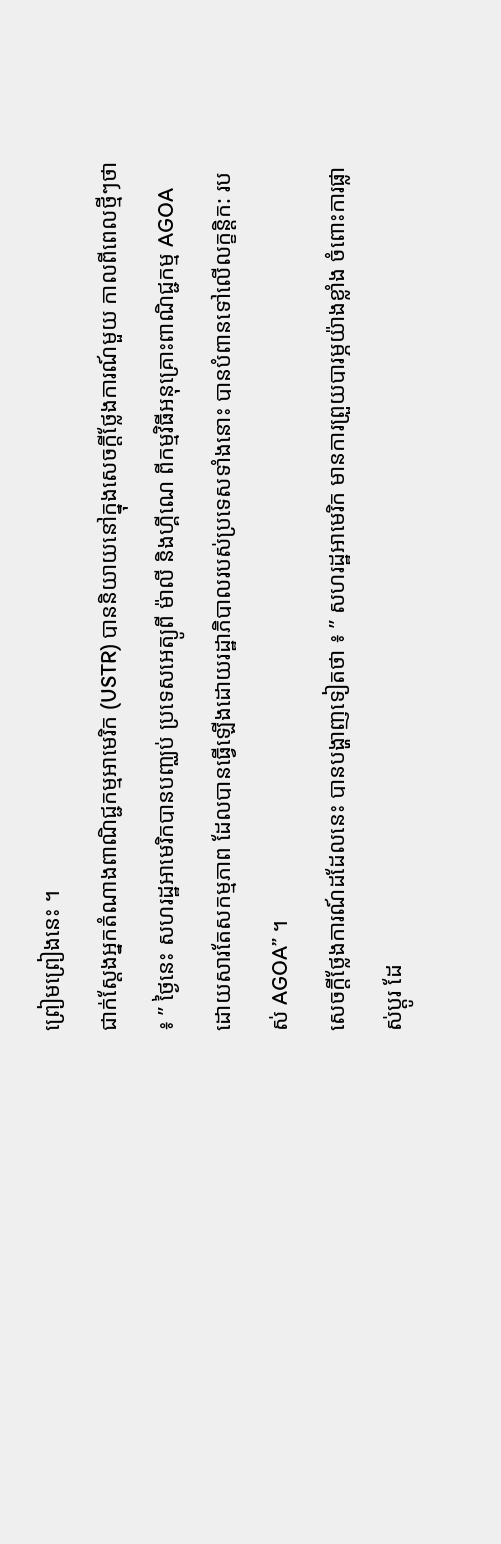ព្រៀមព្រៀងនេះ ។
ជាក់ស្តែងអ្នកតំណាងពាណិជ្ជកម្មអាមេរិក (USTR) បាននិយាយនៅក្នុងសេចក្តីថ្លែងការណ៍មួយ កាលពីពេលថ្មីៗថា ៖ ” ថ្ងៃនេះ សហរដ្ឋអាមេរិកបានបញ្ឈប់ ប្រទេសអេត្យូពី ម៉ាលី និងហ្គីណេ ពីកម្មវិធីអនុគ្រោះពាណិជ្ជកម្ម AGOA ដោយសារតែសកម្មភាព ដែលបានធ្វើឡើងដោយរដ្ឋាភិបាលរបស់ប្រទេសទាំងនោះ បានបំពានទៅលើលក្ខន្តិក: របស់ AGOA” ។
សេចក្តីថ្លែងការណ៍ដដែលនេះ បានបង្ហាញទៀតថា ៖ ” សហរដ្ឋអាមេរិក មានការព្រួយបារម្ភយ៉ាងខ្លាំង ចំពោះការផ្លាស់ប្តូរ ដែ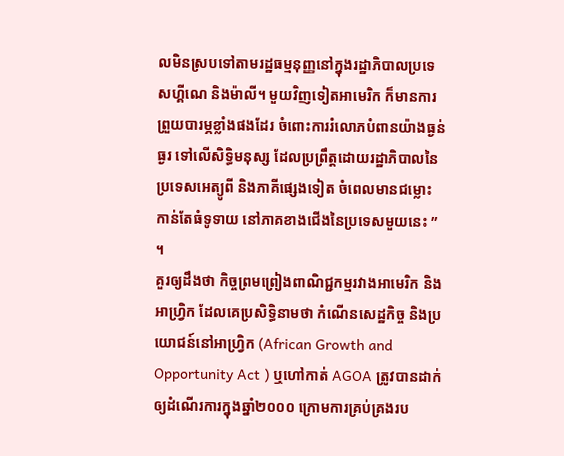លមិនស្របទៅតាមរដ្ឋធម្មនុញ្ញនៅក្នុងរដ្ឋាភិបាលប្រទេសហ្គីណេ និងម៉ាលី។ មួយវិញទៀតអាមេរិក ក៏មានការព្រួយបារម្ភខ្លាំងផងដែរ ចំពោះការរំលោភបំពានយ៉ាងធ្ងន់ធ្ងរ ទៅលើសិទ្ធិមនុស្ស ដែលប្រព្រឹត្តដោយរដ្ឋាភិបាលនៃប្រទេសអេត្យូពី និងភាគីផ្សេងទៀត ចំពេលមានជម្លោះ កាន់តែធំទូទាយ នៅភាគខាងជើងនៃប្រទេសមួយនេះ ” ។
គួរឲ្យដឹងថា កិច្ចព្រមព្រៀងពាណិជ្ជកម្មរវាងអាមេរិក និងអាហ្វិ្រក ដែលគេប្រសិទ្ធិនាមថា កំណើនសេដ្ឋកិច្ច និងប្រយោជន៍នៅអាហ្វ្រិក (African Growth and Opportunity Act ) ឬហៅកាត់ AGOA ត្រូវបានដាក់ឲ្យដំណើរការក្នុងឆ្នាំ២០០០ ក្រោមការគ្រប់គ្រងរប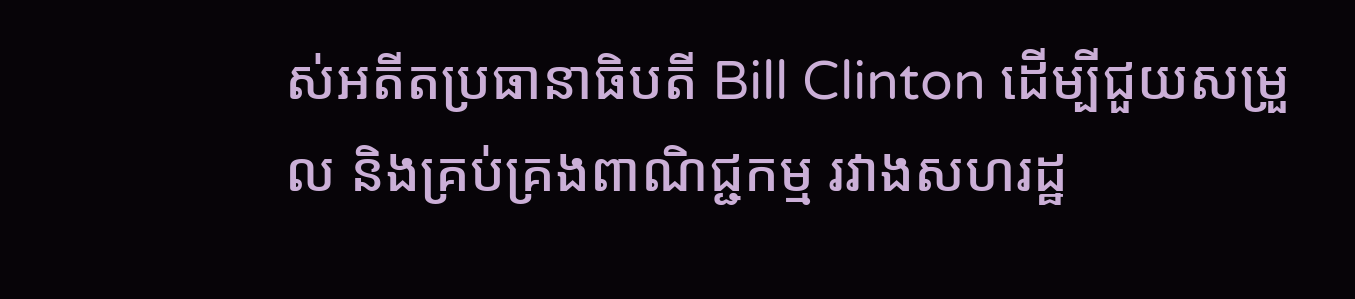ស់អតីតប្រធានាធិបតី Bill Clinton ដើម្បីជួយសម្រួល និងគ្រប់គ្រងពាណិជ្ជកម្ម រវាងសហរដ្ឋ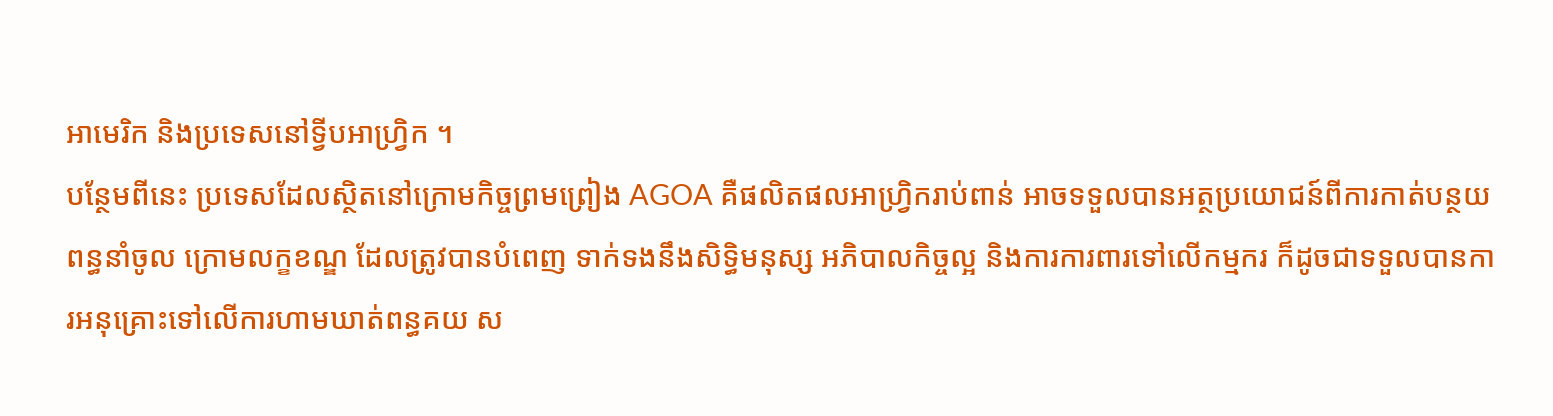អាមេរិក និងប្រទេសនៅទ្វីបអាហ្វ្រិក ។
បន្ថែមពីនេះ ប្រទេសដែលស្ថិតនៅក្រោមកិច្ចព្រមព្រៀង AGOA គឺផលិតផលអាហ្វ្រិករាប់ពាន់ អាចទទួលបានអត្ថប្រយោជន៍ពីការកាត់បន្ថយពន្ធនាំចូល ក្រោមលក្ខខណ្ឌ ដែលត្រូវបានបំពេញ ទាក់ទងនឹងសិទ្ធិមនុស្ស អភិបាលកិច្ចល្អ និងការការពារទៅលើកម្មករ ក៏ដូចជាទទួលបានការអនុគ្រោះទៅលើការហាមឃាត់ពន្ធគយ ស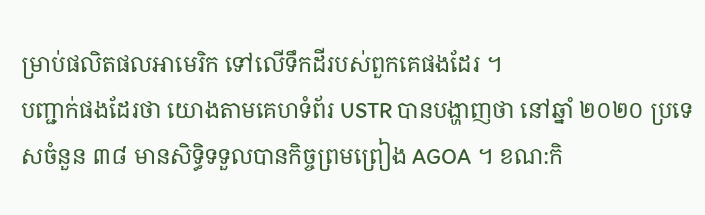ម្រាប់ផលិតផលអាមេរិក ទៅលើទឹកដីរបស់ពួកគេផងដែរ ។
បញ្ជាក់ផងដែរថា យោងតាមគេហទំព័រ USTR បានបង្ហាញថា នៅឆ្នាំ ២០២០ ប្រទេសចំនួន ៣៨ មានសិទ្ធិទទួលបានកិច្ចព្រមព្រៀង AGOA ។ ខណ:កិ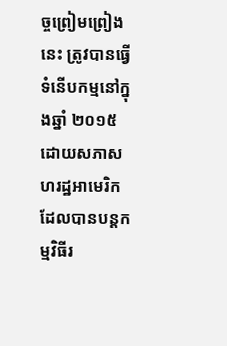ច្ចព្រៀមព្រៀងនេះ ត្រូវបានធ្វើទំនើបកម្មនៅក្នុងឆ្នាំ ២០១៥ ដោយសភាសហរដ្ឋអាមេរិក ដែលបានបន្តកម្មវិធីរ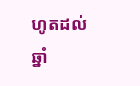ហូតដល់ឆ្នាំ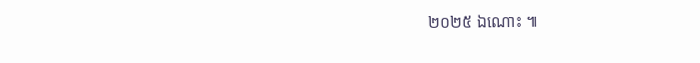២០២៥ ឯណោះ ៕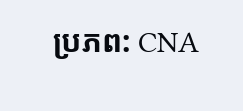ប្រភព: CNA